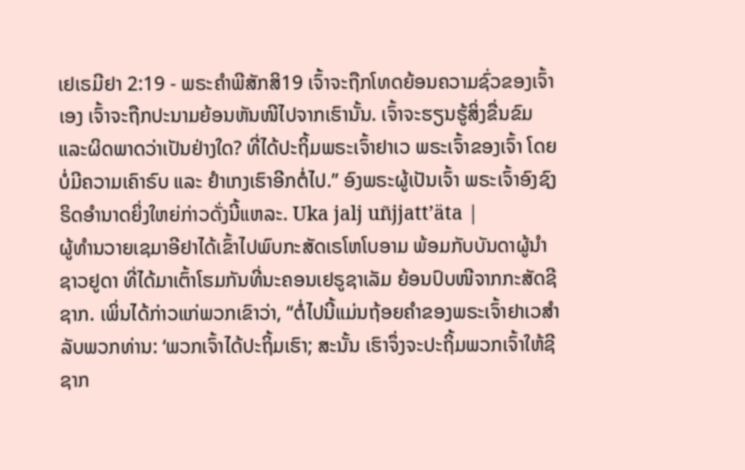ເຢເຣມີຢາ 2:19 - ພຣະຄຳພີສັກສິ19 ເຈົ້າຈະຖືກໂທດຍ້ອນຄວາມຊົ່ວຂອງເຈົ້າເອງ ເຈົ້າຈະຖືກປະນາມຍ້ອນຫັນໜີໄປຈາກເຮົານັ້ນ. ເຈົ້າຈະຮຽນຮູ້ສິ່ງຂື່ນຂົມແລະຜິດພາດວ່າເປັນຢ່າງໃດ? ທີ່ໄດ້ປະຖິ້ມພຣະເຈົ້າຢາເວ ພຣະເຈົ້າຂອງເຈົ້າ ໂດຍບໍ່ມີຄວາມເຄົາຣົບ ແລະ ຢຳເກງເຮົາອີກຕໍ່ໄປ.” ອົງພຣະຜູ້ເປັນເຈົ້າ ພຣະເຈົ້າອົງຊົງຣິດອຳນາດຍິ່ງໃຫຍ່ກ່າວດັ່ງນີ້ແຫລະ. Uka jalj uñjjattʼäta |
ຜູ້ທຳນວາຍເຊມາອີຢາໄດ້ເຂົ້າໄປພົບກະສັດເຣໂຫໂບອາມ ພ້ອມກັບບັນດາຜູ້ນຳຊາວຢູດາ ທີ່ໄດ້ມາເຕົ້າໂຮມກັນທີ່ນະຄອນເຢຣູຊາເລັມ ຍ້ອນປົບໜີຈາກກະສັດຊີຊາກ. ເພິ່ນໄດ້ກ່າວແກ່ພວກເຂົາວ່າ, “ຕໍ່ໄປນີ້ແມ່ນຖ້ອຍຄຳຂອງພຣະເຈົ້າຢາເວສຳລັບພວກທ່ານ: ‘ພວກເຈົ້າໄດ້ປະຖິ້ມເຮົາ; ສະນັ້ນ ເຮົາຈຶ່ງຈະປະຖິ້ມພວກເຈົ້າໃຫ້ຊີຊາກ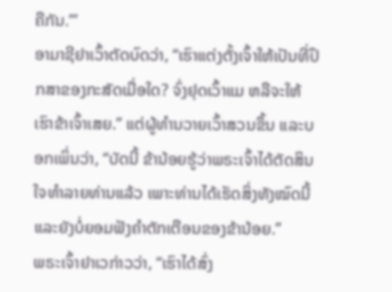ຄືກັນ.”’
ອາມາຊີຢາເວົ້າຕັດບົດວ່າ, “ເຮົາແຕ່ງຕັ້ງເຈົ້າໃຫ້ເປັນທີ່ປຶກສາຂອງກະສັດເມື່ອໃດ? ຈົ່ງຢຸດເວົ້າແມ ຫລືຈະໃຫ້ເຮົາຂ້າເຈົ້າເສຍ.” ແຕ່ຜູ້ທຳນວາຍເວົ້າສວນຂຶ້ນ ແລະບອກເພິ່ນວ່າ, “ບັດນີ້ ຂ້ານ້ອຍຮູ້ວ່າພຣະເຈົ້າໄດ້ຕັດສິນໃຈທຳລາຍທ່ານແລ້ວ ເພາະທ່ານໄດ້ເຮັດສິ່ງທັງໝົດນີ້ ແລະຍັງບໍ່ຍອມຟັງຄຳຕັກເຕືອນຂອງຂ້ານ້ອຍ.”
ພຣະເຈົ້າຢາເວກ່າວວ່າ, “ເຮົາໄດ້ສົ່ງ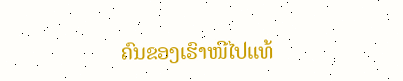ຄົນຂອງເຮົາໜີໄປແທ້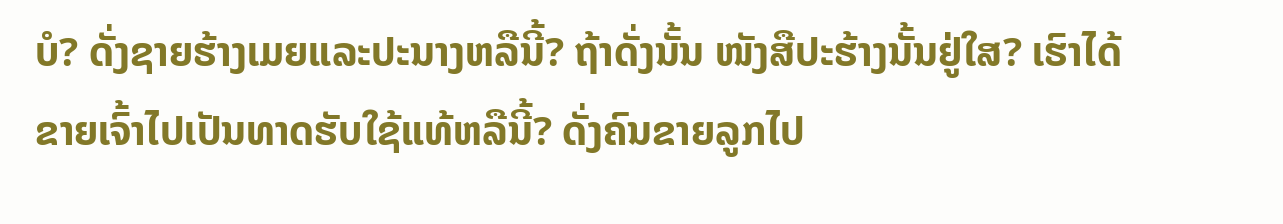ບໍ? ດັ່ງຊາຍຮ້າງເມຍແລະປະນາງຫລືນີ້? ຖ້າດັ່ງນັ້ນ ໜັງສືປະຮ້າງນັ້ນຢູ່ໃສ? ເຮົາໄດ້ຂາຍເຈົ້າໄປເປັນທາດຮັບໃຊ້ແທ້ຫລືນີ້? ດັ່ງຄົນຂາຍລູກໄປ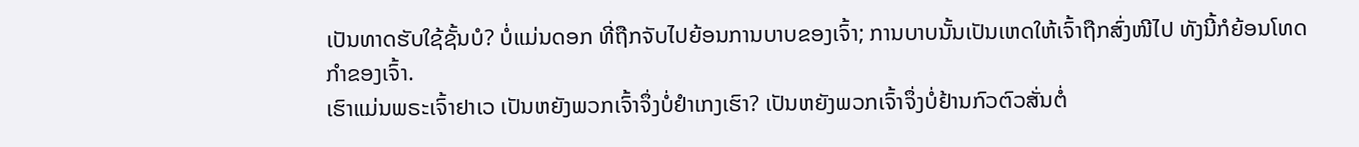ເປັນທາດຮັບໃຊ້ຊັ້ນບໍ? ບໍ່ແມ່ນດອກ ທີ່ຖືກຈັບໄປຍ້ອນການບາບຂອງເຈົ້າ; ການບາບນັ້ນເປັນເຫດໃຫ້ເຈົ້າຖືກສົ່ງໜີໄປ ທັງນີ້ກໍຍ້ອນໂທດກຳຂອງເຈົ້າ.
ເຮົາແມ່ນພຣະເຈົ້າຢາເວ ເປັນຫຍັງພວກເຈົ້າຈຶ່ງບໍ່ຢຳເກງເຮົາ? ເປັນຫຍັງພວກເຈົ້າຈຶ່ງບໍ່ຢ້ານກົວຕົວສັ່ນຕໍ່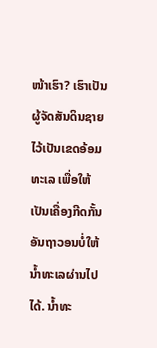ໜ້າເຮົາ? ເຮົາເປັນຜູ້ຈັດສັນດິນຊາຍໄວ້ເປັນເຂດອ້ອມທະເລ ເພື່ອໃຫ້ເປັນເຄື່ອງກີດກັ້ນອັນຖາວອນບໍ່ໃຫ້ນໍ້າທະເລຜ່ານໄປໄດ້. ນໍ້າທະ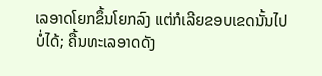ເລອາດໂຍກຂຶ້ນໂຍກລົງ ແຕ່ກໍເລີຍຂອບເຂດນັ້ນໄປບໍ່ໄດ້; ຄື້ນທະເລອາດດັງ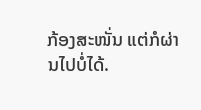ກ້ອງສະໜັ່ນ ແຕ່ກໍຜ່ານໄປບໍ່ໄດ້.